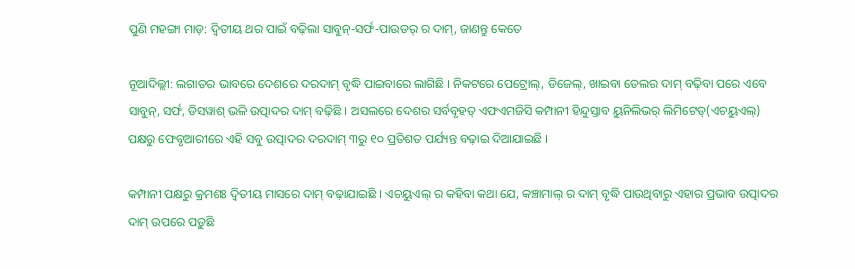ପୁଣି ମହଙ୍ଗା ମାଡ଼: ଦ୍ୱିତୀୟ ଥର ପାଇଁ ବଢ଼ିଲା ସାବୁନ୍-ସର୍ଫ-ପାଉଡର୍ ର ଦାମ୍, ଜାଣନ୍ତୁ କେତେ

ନୂଆଦିଲ୍ଲୀ: ଲଗାତର ଭାବରେ ଦେଶରେ ଦରଦାମ୍ ବୃଦ୍ଧି ପାଇବାରେ ଲାଗିଛି । ନିକଟରେ ପେଟ୍ରୋଲ୍, ଡିଜେଲ୍, ଖାଇବା ତେଲର ଦାମ୍ ବଢ଼ିବା ପରେ ଏବେ ସାବୁନ୍, ସର୍ଫ, ଡିସୱାଶ୍ ଭଳି ଉତ୍ପାଦର ଦାମ୍ ବଢ଼ିଛି । ଅସଲରେ ଦେଶର ସର୍ବବୃହତ୍ ଏଫଏମଜିସି କମ୍ପାନୀ ହିନ୍ଦୁସ୍ତାବ ୟୁନିଲିଭର୍ ଲିମିଟେଡ୍(ଏଚୟୁଏଲ୍) ପକ୍ଷରୁ ଫେବୃଆରୀରେ ଏହି ସବୁ ଉତ୍ପାଦର ଦରଦାମ୍ ୩ରୁ ୧୦ ପ୍ରତିଶତ ପର୍ଯ୍ୟନ୍ତ ବଢ଼ାଇ ଦିଆଯାଇଛି ।

କମ୍ପାନୀ ପକ୍ଷରୁ କ୍ରମଶଃ ଦ୍ୱିତୀୟ ମାସରେ ଦାମ୍ ବଢ଼ାଯାଇଛି । ଏଚୟୁଏଲ୍ ର କହିବା କଥା ଯେ, କଞ୍ଚାମାଲ୍ ର ଦାମ୍ ବୃଦ୍ଧି ପାଉଥିବାରୁ ଏହାର ପ୍ରଭାବ ଉତ୍ପାଦର ଦାମ୍ ଉପରେ ପଡ଼ୁଛି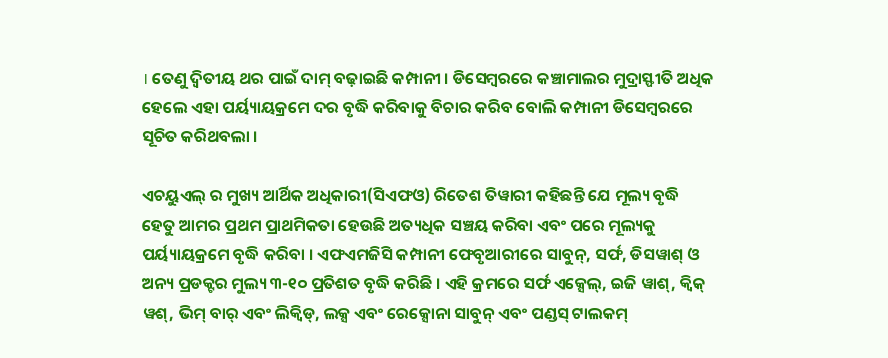। ତେଣୁ ଦ୍ୱିତୀୟ ଥର ପାଇଁ ଦାମ୍ ବଢ଼ାଇଛି କମ୍ପାନୀ । ଡିସେମ୍ବରରେ କଞ୍ଚାମାଲର ମୁଦ୍ରାସ୍ଫୀତି ଅଧିକ ହେଲେ ଏହା ପର୍ୟ୍ୟାୟକ୍ରମେ ଦର ବୃଦ୍ଧି କରିବାକୁ ବିଚାର କରିବ ବୋଲି କମ୍ପାନୀ ଡିସେମ୍ବରରେ ସୂଚିତ କରିଥବଲା ।

ଏଚୟୁଏଲ୍ ର ମୁଖ୍ୟ ଆର୍ଥିକ ଅଧିକାରୀ(ସିଏଫଓ) ରିତେଶ ତିୱାରୀ କହିଛନ୍ତି ଯେ ମୂଲ୍ୟ ବୃଦ୍ଧି ହେତୁ ଆମର ପ୍ରଥମ ପ୍ରାଥମିକତା ହେଉଛି ଅତ୍ୟଧିକ ସଞ୍ଚୟ କରିବା ଏବଂ ପରେ ମୂଲ୍ୟକୁ ପର୍ୟ୍ୟାୟକ୍ରମେ ବୃଦ୍ଧି କରିବା । ଏଫଏମଜିସି କମ୍ପାନୀ ଫେବୃଆରୀରେ ସାବୁନ୍, ସର୍ଫ, ଡିସୱାଶ୍ ଓ ଅନ୍ୟ ପ୍ରଡକ୍ଟର ମୁଲ୍ୟ ୩-୧୦ ପ୍ରତିଶତ ବୃଦ୍ଧି କରିଛି । ଏହି କ୍ରମରେ ସର୍ଫ ଏକ୍ସେଲ୍, ଇଜି ୱାଶ୍, କ୍ୱିକ୍ ୱଶ୍, ଭିମ୍ ବାର୍ ଏବଂ ଲିକ୍ୱିଡ୍, ଲକ୍ସ ଏବଂ ରେକ୍ସୋନା ସାବୁନ୍ ଏବଂ ପଣ୍ଡସ୍ ଟାଲକମ୍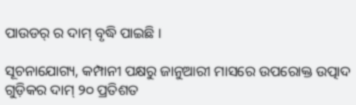ପାଉଡର୍ ର ଦାମ୍ ବୃଦ୍ଧି ପାଇଛି ।

ସୂଚନାଯୋଗ୍ୟ, କମ୍ପାନୀ ପକ୍ଷରୁ ଜାନୁଆରୀ ମାସରେ ଉପରୋକ୍ତ ଉତ୍ପାଦ ଗୁଡ଼ିକର ଦାମ୍ ୨୦ ପ୍ରତିଶତ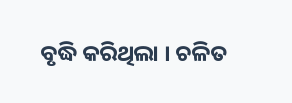ବୃଦ୍ଧି କରିଥିଲା । ଚଳିତ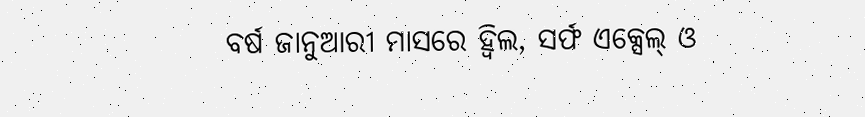ବର୍ଷ ଜାନୁଆରୀ ମାସରେ ହ୍ୱିଲ, ସର୍ଫ ଏକ୍ସେଲ୍ ଓ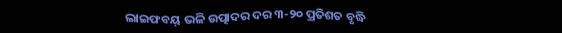ଲାଇଫବୟ୍ ଭଳି ଉତ୍ପାଦର ଦର ୩-୨୦ ପ୍ରତିଶତ ବୃଦ୍ଧି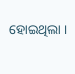ହୋଇଥିଲା ।